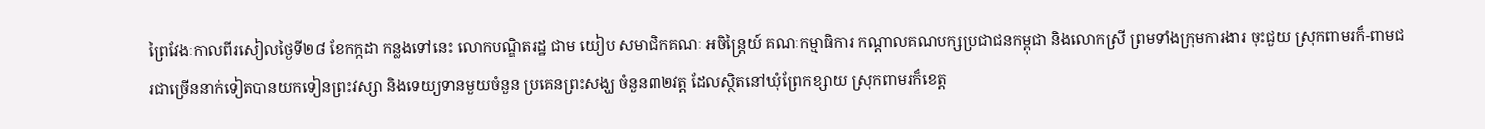ព្រៃវែងៈកាលពីរសៀលថ្ងៃទី២៨ ខែកក្កដា កន្លងទៅនេះ លោកបណ្ឌិតរដ្ឋ ជាម យៀប សមាជិកគណៈ អចិន្ត្រៃយ៍ គណៈកម្មាធិការ កណ្តាលគណបក្សប្រជាជនកម្ពុជា និងលោកស្រី ព្រមទាំងក្រុមការងារ ចុះជួយ ស្រុកពាមរក៏-ពាមជរជាច្រើននាក់ទៀតបានយកទៀនព្រះវស្សា និងទេយ្យទានមួយចំនួន ប្រគេនព្រះសង្ឃ ចំនួន៣២វត្ត ដែលស្ថិតនៅឃុំព្រែកខ្សាយ ស្រុកពាមរក៏ខេត្ត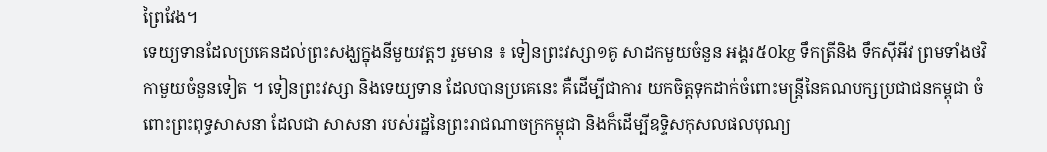ព្រៃវែង។
ទេយ្យទានដែលប្រគេនដល់ព្រះសង្ឃក្នុងនីមួយវត្តៗ រួមមាន ៖ ទៀនព្រះវស្សា១គូ សាដកមួយចំនួន អង្គរ៥០kg ទឹកត្រីនិង ទឹកស៊ីអីវ ព្រមទាំងថវិកាមួយចំនួនទៀត ។ ទៀនព្រះវស្សា និងទេយ្យទាន ដែលបានប្រគេនេះ គឺដើម្បីជាការ យកចិត្តទុកដាក់ចំពោះមន្រ្តីនៃគណបក្សប្រជាជនកម្ពុជា ចំពោះព្រះពុទ្ធសាសនា ដែលជា សាសនា របស់រដ្ឋនៃព្រះរាជណាចក្រកម្ពុជា និងក៏ដើម្បីឧទ្ទិសកុសលផលបុណ្យ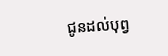ជូនដល់បុព្វ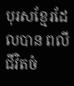បុរសខ្មែរដែលបាន ពលីជីវិតចំ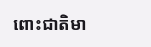ពោះជាតិមា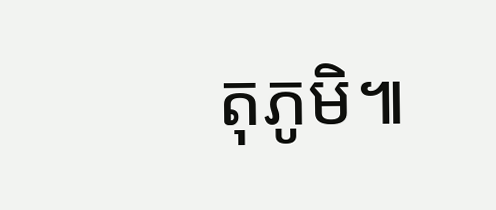តុភូមិ៕